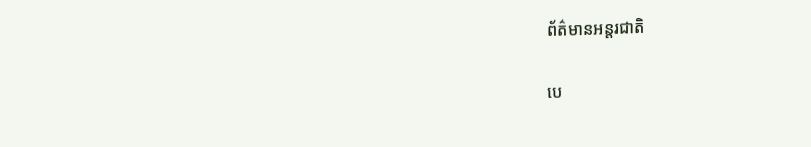ព័ត៌មានអន្តរជាតិ

បេ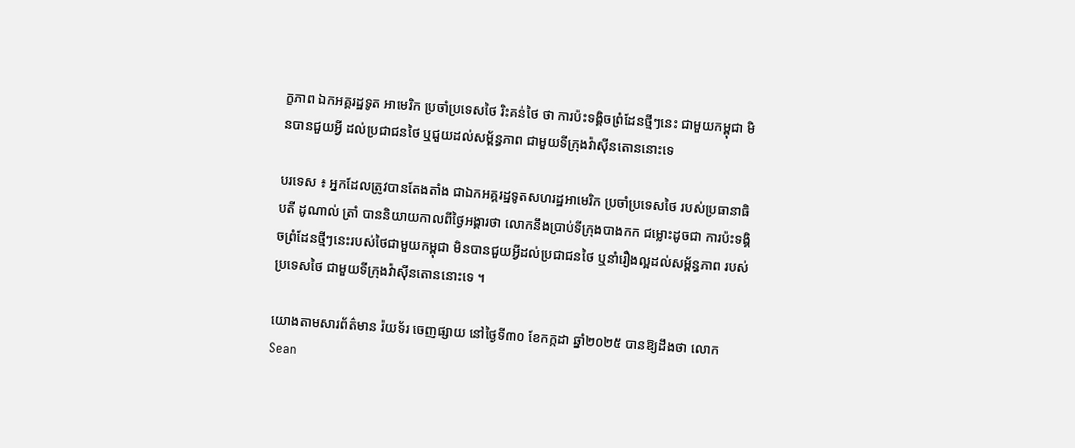ក្ខភាព ឯកអគ្គរដ្ឋទូត អាមេរិក ប្រចាំប្រទេសថៃ រិះគន់ថៃ ថា ការប៉ះទង្គិចព្រំដែនថ្មីៗនេះ ជាមួយកម្ពុជា មិនបានជួយអ្វី ដល់ប្រជាជនថៃ ឬជួយដល់សម្ព័ន្ធភាព ជាមួយទីក្រុងវ៉ាស៊ីនតោននោះទេ

បរទេស ៖ អ្នកដែលត្រូវបានតែងតាំង ជាឯកអគ្គរដ្ឋទូតសហរដ្ឋអាមេរិក ប្រចាំប្រទេសថៃ របស់ប្រធានាធិបតី ដូណាល់ ត្រាំ បាននិយាយកាលពីថ្ងៃអង្គារថា លោកនឹងប្រាប់ទីក្រុងបាងកក ជម្លោះដូចជា ការប៉ះទង្គិចព្រំដែនថ្មីៗនេះរបស់ថៃជាមួយកម្ពុជា មិនបានជួយអ្វីដល់ប្រជាជនថៃ ឬនាំរឿងល្អដល់សម្ព័ន្ធភាព របស់ប្រទេសថៃ ជាមួយទីក្រុងវ៉ាស៊ីនតោននោះទេ ។

យោងតាមសារព័ត៌មាន រ៉យទ័រ ចេញផ្សាយ នៅថ្ងៃទី៣០ ខែកក្កដា ឆ្នាំ២០២៥ បានឱ្យដឹងថា លោក Sean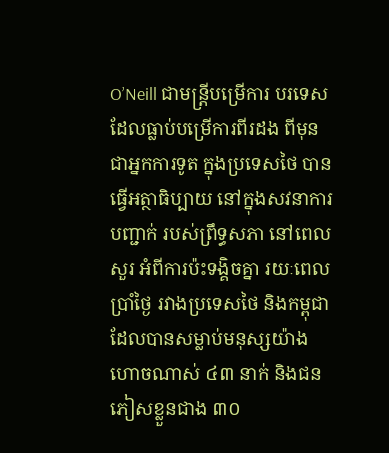O’Neill ជាមន្ត្រីបម្រើការ បរទេស ដែលធ្លាប់បម្រើការពីរដង ពីមុនជាអ្នកការទូត ក្នុងប្រទេសថៃ បានធ្វើអត្ថាធិប្បាយ នៅក្នុងសវនាការបញ្ជាក់ របស់ព្រឹទ្ធសភា នៅពេលសួរ អំពីការប៉ះទង្គិចគ្នា រយៈពេលប្រាំថ្ងៃ រវាងប្រទេសថៃ និងកម្ពុជា ដែលបានសម្លាប់មនុស្សយ៉ាងហោចណាស់ ៤៣ នាក់ និងជនភៀសខ្លួនជាង ៣០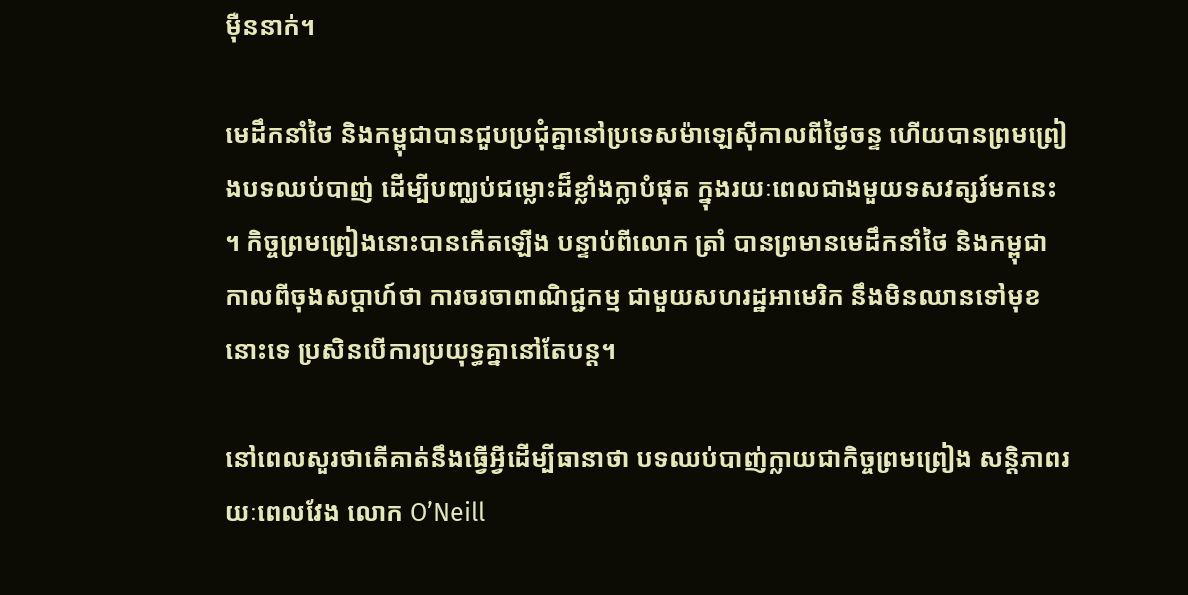ម៉ឺននាក់។

មេដឹកនាំថៃ និងកម្ពុជាបានជួបប្រជុំគ្នានៅប្រទេសម៉ាឡេស៊ីកាលពីថ្ងៃចន្ទ ហើយបានព្រមព្រៀងបទឈប់បាញ់ ដើម្បីបញ្ឈប់ជម្លោះដ៏ខ្លាំងក្លាបំផុត ក្នុងរយៈពេលជាងមួយទសវត្សរ៍មកនេះ ។ កិច្ចព្រមព្រៀងនោះបានកើតឡើង បន្ទាប់ពីលោក ត្រាំ បានព្រមានមេដឹកនាំថៃ និងកម្ពុជា កាលពីចុងសប្តាហ៍ថា ការចរចាពាណិជ្ជកម្ម ជាមួយសហរដ្ឋអាមេរិក នឹងមិនឈានទៅមុខនោះទេ ប្រសិនបើការប្រយុទ្ធគ្នានៅតែបន្ត។

នៅពេលសួរថាតើគាត់នឹងធ្វើអ្វីដើម្បីធានាថា បទឈប់បាញ់ក្លាយជាកិច្ចព្រមព្រៀង សន្តិភាពរយៈពេលវែង លោក O’Neill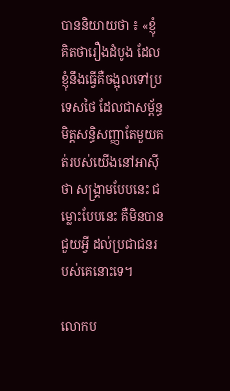បាននិយាយថា ៖ «ខ្ញុំគិតថារឿងដំបូង ដែលខ្ញុំនឹងធ្វើគឺចង្អុលទៅប្រទេសថៃ ដែលជាសម្ព័ន្ធមិត្តសន្ធិសញ្ញាតែមួយគត់របស់យើងនៅអាស៊ីថា សង្រ្គាមបែបនេះ ជម្លោះបែបនេះ គឺមិនបានជួយអ្វី ដល់ប្រជាជនរបស់គេនោះទេ។

លោកប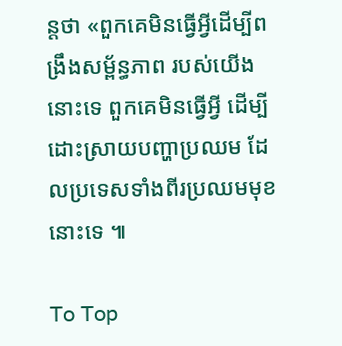ន្តថា «ពួកគេមិនធ្វើអ្វីដើម្បីពង្រឹងសម្ព័ន្ធភាព របស់យើងនោះទេ ពួកគេមិនធ្វើអ្វី ដើម្បីដោះស្រាយបញ្ហាប្រឈម ដែលប្រទេសទាំងពីរប្រឈមមុខនោះទេ ៕

To Top